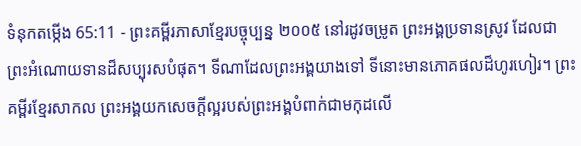ទំនុកតម្កើង 65:11 - ព្រះគម្ពីរភាសាខ្មែរបច្ចុប្បន្ន ២០០៥ នៅរដូវចម្រូត ព្រះអង្គប្រទានស្រូវ ដែលជាព្រះអំណោយទានដ៏សប្បុរសបំផុត។ ទីណាដែលព្រះអង្គយាងទៅ ទីនោះមានភោគផលដ៏ហូរហៀរ។ ព្រះគម្ពីរខ្មែរសាកល ព្រះអង្គយកសេចក្ដីល្អរបស់ព្រះអង្គបំពាក់ជាមកុដលើ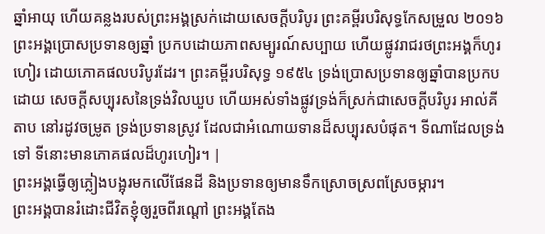ឆ្នាំអាយុ ហើយគន្លងរបស់ព្រះអង្គស្រក់ដោយសេចក្ដីបរិបូរ ព្រះគម្ពីរបរិសុទ្ធកែសម្រួល ២០១៦ ព្រះអង្គប្រោសប្រទានឲ្យឆ្នាំ ប្រកបដោយភាពសម្បូរណ៍សប្បាយ ហើយផ្លូវរាជរថព្រះអង្គក៏ហូរហៀរ ដោយភោគផលបរិបូរដែរ។ ព្រះគម្ពីរបរិសុទ្ធ ១៩៥៤ ទ្រង់ប្រោសប្រទានឲ្យឆ្នាំបានប្រកបដោយ សេចក្ដីសប្បុរសនៃទ្រង់វិលឃួប ហើយអស់ទាំងផ្លូវទ្រង់ក៏ស្រក់ជាសេចក្ដីបរិបូរ អាល់គីតាប នៅរដូវចម្រូត ទ្រង់ប្រទានស្រូវ ដែលជាអំណោយទានដ៏សប្បុរសបំផុត។ ទីណាដែលទ្រង់ទៅ ទីនោះមានភោគផលដ៏ហូរហៀរ។ |
ព្រះអង្គធ្វើឲ្យភ្លៀងបង្អុរមកលើផែនដី និងប្រទានឲ្យមានទឹកស្រោចស្រពស្រែចម្ការ។
ព្រះអង្គបានរំដោះជីវិតខ្ញុំឲ្យរួចពីរណ្ដៅ ព្រះអង្គតែង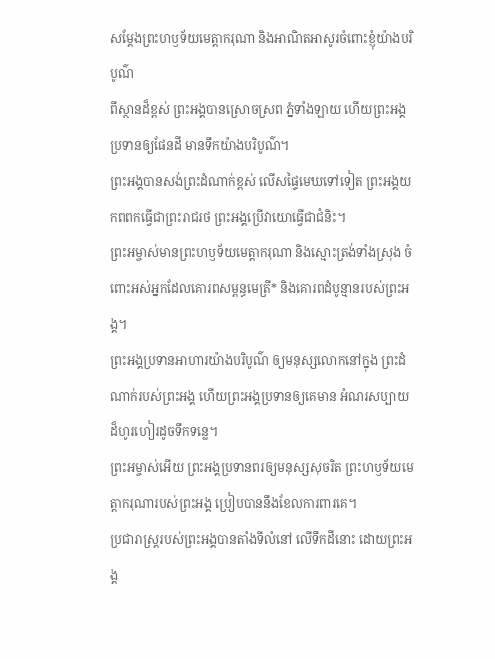សម្តែងព្រះហឫទ័យមេត្តាករុណា និងអាណិតអាសូរចំពោះខ្ញុំយ៉ាងបរិបូណ៌
ពីស្ថានដ៏ខ្ពស់ ព្រះអង្គបានស្រោចស្រព ភ្នំទាំងឡាយ ហើយព្រះអង្គប្រទានឲ្យផែនដី មានទឹកយ៉ាងបរិបូណ៌។
ព្រះអង្គបានសង់ព្រះដំណាក់ខ្ពស់ លើសផ្ទៃមេឃទៅទៀត ព្រះអង្គយកពពកធ្វើជាព្រះរាជរថ ព្រះអង្គប្រើវាយោធ្វើជាជំនិះ។
ព្រះអម្ចាស់មានព្រះហឫទ័យមេត្តាករុណា និងស្មោះត្រង់ទាំងស្រុង ចំពោះអស់អ្នកដែលគោរពសម្ពន្ធមេត្រី* និងគោរពដំបូន្មានរបស់ព្រះអង្គ។
ព្រះអង្គប្រទានអាហារយ៉ាងបរិបូណ៌ ឲ្យមនុស្សលោកនៅក្នុង ព្រះដំណាក់របស់ព្រះអង្គ ហើយព្រះអង្គប្រទានឲ្យគេមាន អំណរសប្បាយដ៏ហូរហៀរដូចទឹកទន្លេ។
ព្រះអម្ចាស់អើយ ព្រះអង្គប្រទានពរឲ្យមនុស្សសុចរិត ព្រះហឫទ័យមេត្តាករុណារបស់ព្រះអង្គ ប្រៀបបាននឹងខែលការពារគេ។
ប្រជារាស្ត្ររបស់ព្រះអង្គបានតាំងទីលំនៅ លើទឹកដីនោះ ដោយព្រះអង្គ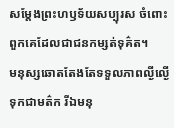សម្តែងព្រះហឫទ័យសប្បុរស ចំពោះពួកគេដែលជាជនកម្សត់ទុគ៌ត។
មនុស្សឆោតតែងតែទទួលភាពល្ងីល្ងើទុកជាមត៌ក រីឯមនុ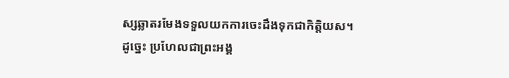ស្សឆ្លាតរមែងទទួលយកការចេះដឹងទុកជាកិត្តិយស។
ដូច្នេះ ប្រហែលជាព្រះអង្គ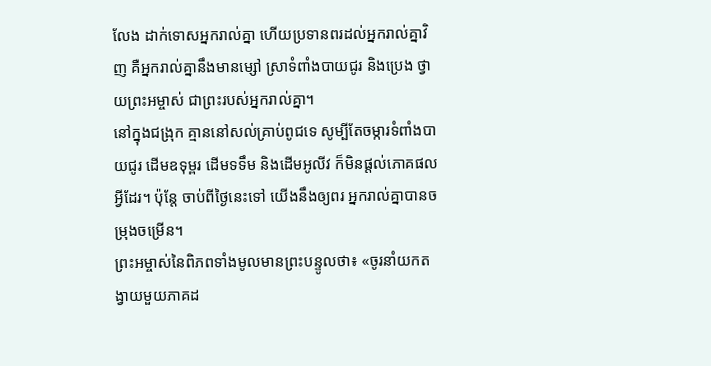លែង ដាក់ទោសអ្នករាល់គ្នា ហើយប្រទានពរដល់អ្នករាល់គ្នាវិញ គឺអ្នករាល់គ្នានឹងមានម្សៅ ស្រាទំពាំងបាយជូរ និងប្រេង ថ្វាយព្រះអម្ចាស់ ជាព្រះរបស់អ្នករាល់គ្នា។
នៅក្នុងជង្រុក គ្មាននៅសល់គ្រាប់ពូជទេ សូម្បីតែចម្ការទំពាំងបាយជូរ ដើមឧទុម្ពរ ដើមទទឹម និងដើមអូលីវ ក៏មិនផ្ដល់ភោគផលអ្វីដែរ។ ប៉ុន្តែ ចាប់ពីថ្ងៃនេះទៅ យើងនឹងឲ្យពរ អ្នករាល់គ្នាបានចម្រុងចម្រើន។
ព្រះអម្ចាស់នៃពិភពទាំងមូលមានព្រះបន្ទូលថា៖ «ចូរនាំយកតង្វាយមួយភាគដ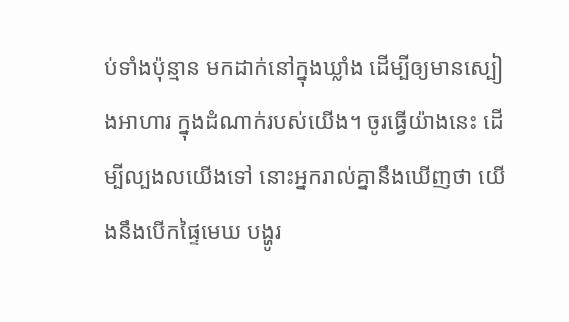ប់ទាំងប៉ុន្មាន មកដាក់នៅក្នុងឃ្លាំង ដើម្បីឲ្យមានស្បៀងអាហារ ក្នុងដំណាក់របស់យើង។ ចូរធ្វើយ៉ាងនេះ ដើម្បីល្បងលយើងទៅ នោះអ្នករាល់គ្នានឹងឃើញថា យើងនឹងបើកផ្ទៃមេឃ បង្ហូរ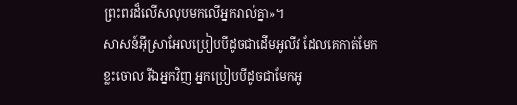ព្រះពរដ៏លើសលុបមកលើអ្នករាល់គ្នា»។
សាសន៍អ៊ីស្រាអែលប្រៀបបីដូចជាដើមអូលីវ ដែលគេកាត់មែកខ្លះចោល រីឯអ្នកវិញ អ្នកប្រៀបបីដូចជាមែកអូ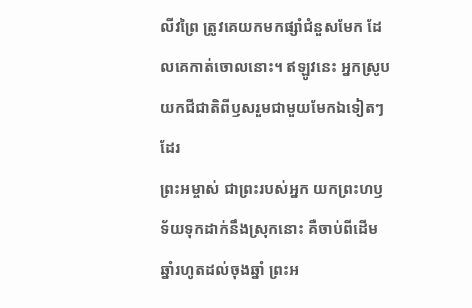លីវព្រៃ ត្រូវគេយកមកផ្សាំជំនួសមែក ដែលគេកាត់ចោលនោះ។ ឥឡូវនេះ អ្នកស្រូបយកជីជាតិពីឫសរួមជាមួយមែកឯទៀតៗដែរ
ព្រះអម្ចាស់ ជាព្រះរបស់អ្នក យកព្រះហឫទ័យទុកដាក់នឹងស្រុកនោះ គឺចាប់ពីដើមឆ្នាំរហូតដល់ចុងឆ្នាំ ព្រះអ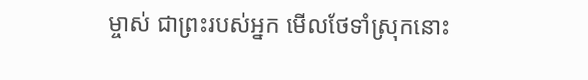ម្ចាស់ ជាព្រះរបស់អ្នក មើលថែទាំស្រុកនោះ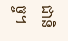ជានិច្ច។